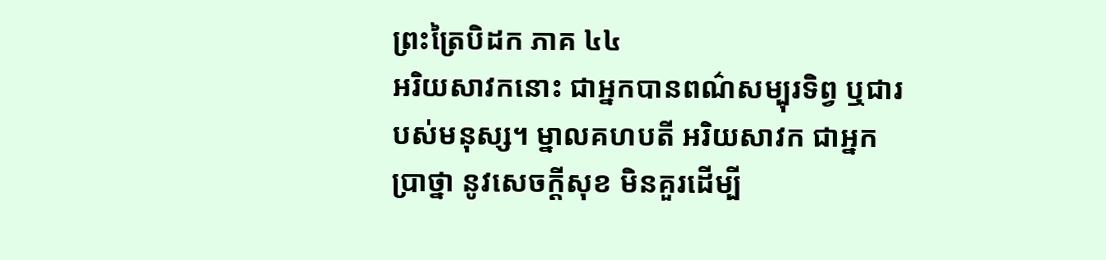ព្រះត្រៃបិដក ភាគ ៤៤
អរិយសាវកនោះ ជាអ្នកបានពណ៌សម្បុរទិព្វ ឬជារបស់មនុស្ស។ ម្នាលគហបតី អរិយសាវក ជាអ្នកប្រាថ្នា នូវសេចក្តីសុខ មិនគួរដើម្បី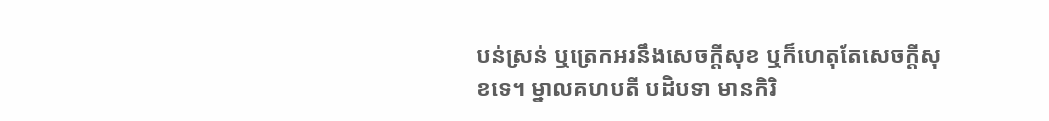បន់ស្រន់ ឬត្រេកអរនឹងសេចក្តីសុខ ឬក៏ហេតុតែសេចក្តីសុខទេ។ ម្នាលគហបតី បដិបទា មានកិរិ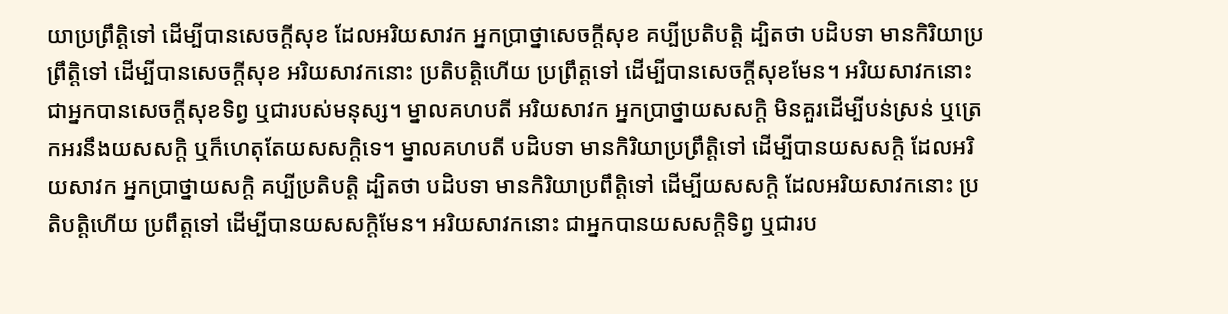យាប្រព្រឹត្តិទៅ ដើម្បីបានសេចក្តីសុខ ដែលអរិយសាវក អ្នកប្រាថ្នាសេចក្តីសុខ គប្បីប្រតិបត្តិ ដ្បិតថា បដិបទា មានកិរិយាប្រព្រឹត្តិទៅ ដើម្បីបានសេចក្តីសុខ អរិយសាវកនោះ ប្រតិបត្តិហើយ ប្រព្រឹត្តទៅ ដើម្បីបានសេចក្តីសុខមែន។ អរិយសាវកនោះ ជាអ្នកបានសេចក្តីសុខទិព្វ ឬជារបស់មនុស្ស។ ម្នាលគហបតី អរិយសាវក អ្នកប្រាថ្នាយសសក្តិ មិនគួរដើម្បីបន់ស្រន់ ឬត្រេកអរនឹងយសសក្តិ ឬក៏ហេតុតែយសសក្តិទេ។ ម្នាលគហបតី បដិបទា មានកិរិយាប្រព្រឹត្តិទៅ ដើម្បីបានយសសក្តិ ដែលអរិយសាវក អ្នកប្រាថ្នាយសក្តិ គប្បីប្រតិបត្តិ ដ្បិតថា បដិបទា មានកិរិយាប្រពឹត្តិទៅ ដើម្បីយសសក្តិ ដែលអរិយសាវកនោះ ប្រតិបត្តិហើយ ប្រពឹត្តទៅ ដើម្បីបានយសសក្តិមែន។ អរិយសាវកនោះ ជាអ្នកបានយសសក្តិទិព្វ ឬជារប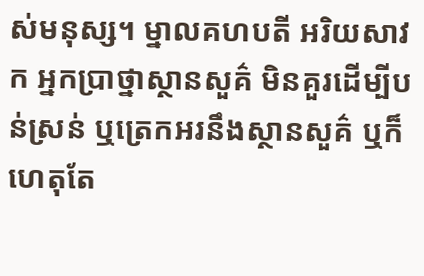ស់មនុស្ស។ ម្នាលគហបតី អរិយសាវក អ្នកប្រាថ្នាស្ថានសួគ៌ មិនគួរដើម្បីបន់ស្រន់ ឬត្រេកអរនឹងស្ថានសួគ៌ ឬក៏ហេតុតែ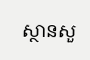ស្ថានសួ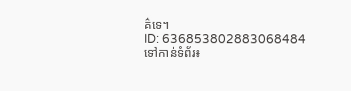គ៌ទេ។
ID: 636853802883068484
ទៅកាន់ទំព័រ៖